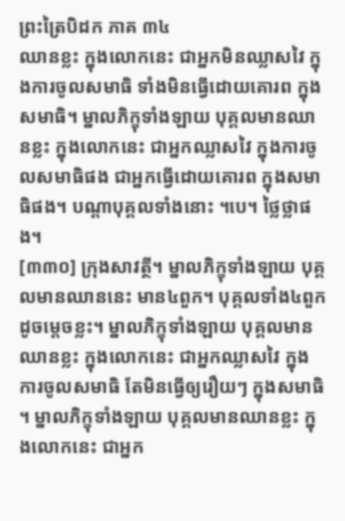ព្រះត្រៃបិដក ភាគ ៣៤
ឈានខ្លះ ក្នុងលោកនេះ ជាអ្នកមិនឈ្លាសវៃ ក្នុងការចូលសមាធិ ទាំងមិនធ្វើដោយគោរព ក្នុងសមាធិ។ ម្នាលភិក្ខុទាំងឡាយ បុគ្គលមានឈានខ្លះ ក្នុងលោកនេះ ជាអ្នកឈ្លាសវៃ ក្នុងការចូលសមាធិផង ជាអ្នកធ្វើដោយគោរព ក្នុងសមាធិផង។ បណ្តាបុគ្គលទាំងនោះ ។បេ។ ថ្លៃថ្លាផង។
[៣៣០] ក្រុងសាវត្ថី។ ម្នាលភិក្ខុទាំងឡាយ បុគ្គលមានឈាននេះ មាន៤ពួក។ បុគ្គលទាំង៤ពួក ដូចម្តេចខ្លះ។ ម្នាលភិក្ខុទាំងឡាយ បុគ្គលមានឈានខ្លះ ក្នុងលោកនេះ ជាអ្នកឈ្លាសវៃ ក្នុងការចូលសមាធិ តែមិនធ្វើឲ្យរឿយៗ ក្នុងសមាធិ ។ ម្នាលភិក្ខុទាំងឡាយ បុគ្គលមានឈានខ្លះ ក្នុងលោកនេះ ជាអ្នក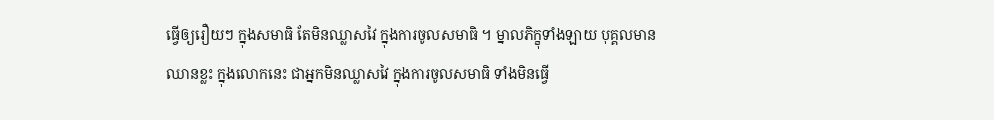ធ្វើឲ្យរឿយៗ ក្នុងសមាធិ តែមិនឈ្លាសវៃ ក្នុងការចូលសមាធិ ។ ម្នាលភិក្ខុទាំងឡាយ បុគ្គលមានឈានខ្លះ ក្នុងលោកនេះ ជាអ្នកមិនឈ្លាសវៃ ក្នុងការចូលសមាធិ ទាំងមិនធ្វើ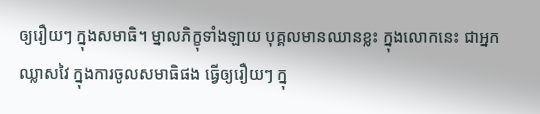ឲ្យរឿយៗ ក្នុងសមាធិ។ ម្នាលភិក្ខុទាំងឡាយ បុគ្គលមានឈានខ្លះ ក្នុងលោកនេះ ជាអ្នកឈ្លាសវៃ ក្នុងការចូលសមាធិផង ធ្វើឲ្យរឿយៗ ក្នុ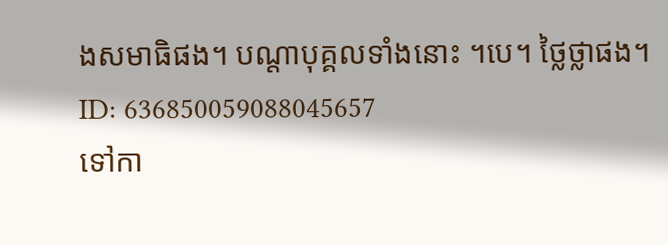ងសមាធិផង។ បណ្តាបុគ្គលទាំងនោះ ។បេ។ ថ្លៃថ្លាផង។
ID: 636850059088045657
ទៅកា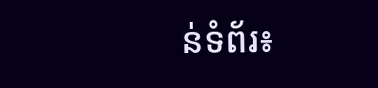ន់ទំព័រ៖